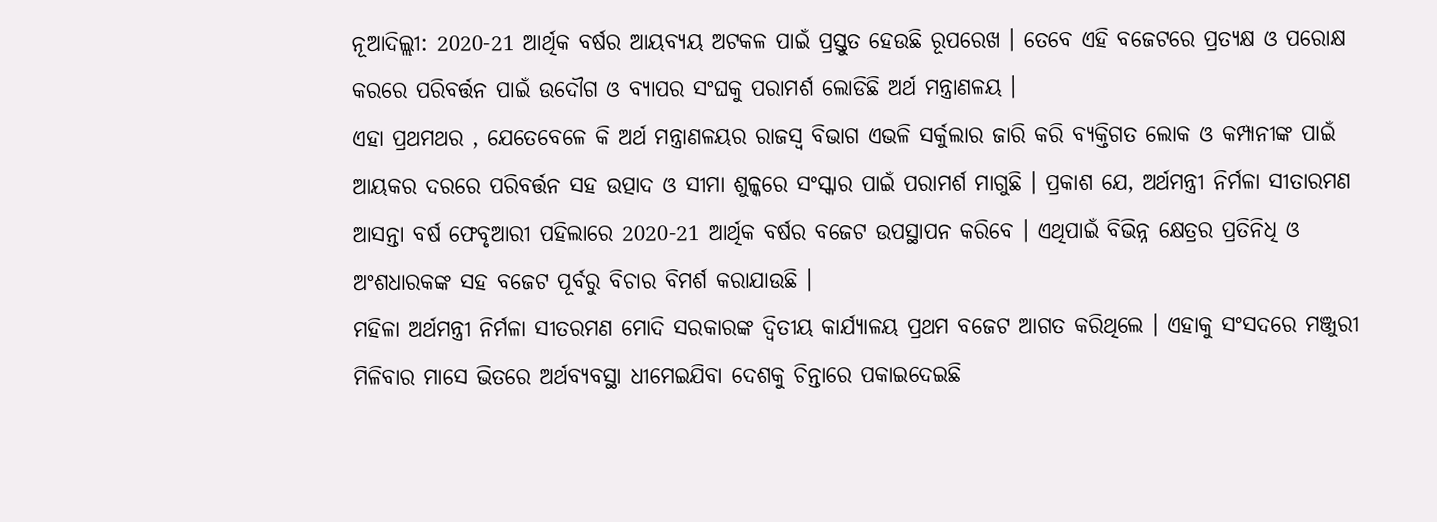ନୂଆଦିଲ୍ଲୀ: 2020-21 ଆର୍ଥିକ ବର୍ଷର ଆୟବ୍ୟୟ ଅଟକଳ ପାଇଁ ପ୍ରସ୍ତୁତ ହେଉଛି ରୂପରେଖ । ତେବେ ଏହି ବଜେଟରେ ପ୍ରତ୍ୟକ୍ଷ ଓ ପରୋକ୍ଷ କରରେ ପରିବର୍ତ୍ତନ ପାଇଁ ଉଦୌଗ ଓ ବ୍ୟାପର ସଂଘକୁ ପରାମର୍ଶ ଲୋଡିଛି ଅର୍ଥ ମନ୍ତ୍ରାଣଳୟ ।
ଏହା ପ୍ରଥମଥର , ଯେତେବେଳେ କି ଅର୍ଥ ମନ୍ତ୍ରାଣଳୟର ରାଜସ୍ବ ବିଭାଗ ଏଭଳି ସର୍କୁଲାର ଜାରି କରି ବ୍ୟକ୍ତିଗତ ଲୋକ ଓ କମ୍ପାନୀଙ୍କ ପାଇଁ ଆୟକର ଦରରେ ପରିବର୍ତ୍ତନ ସହ ଉତ୍ପାଦ ଓ ସୀମା ଶୁଳ୍କରେ ସଂସ୍କାର ପାଇଁ ପରାମର୍ଶ ମାଗୁଛି । ପ୍ରକାଶ ଯେ, ଅର୍ଥମନ୍ତ୍ରୀ ନିର୍ମଳା ସୀତାରମଣ ଆସନ୍ତା ବର୍ଷ ଫେବୃଆରୀ ପହିଲାରେ 2020-21 ଆର୍ଥିକ ବର୍ଷର ବଜେଟ ଉପସ୍ଥାପନ କରିବେ । ଏଥିପାଇଁ ବିଭିନ୍ନ କ୍ଷେତ୍ରର ପ୍ରତିନିଧି ଓ ଅଂଶଧାରକଙ୍କ ସହ ବଜେଟ ପୂର୍ବରୁ ବିଚାର ବିମର୍ଶ କରାଯାଉଛି ।
ମହିଳା ଅର୍ଥମନ୍ତ୍ରୀ ନିର୍ମଳା ସୀତରମଣ ମୋଦି ସରକାରଙ୍କ ଦ୍ବିତୀୟ କାର୍ଯ୍ୟାଳୟ ପ୍ରଥମ ବଜେଟ ଆଗତ କରିଥିଲେ । ଏହାକୁ ସଂସଦରେ ମଞ୍ଜୁରୀ ମିଳିବାର ମାସେ ଭିତରେ ଅର୍ଥବ୍ୟବସ୍ଥା ଧୀମେଇଯିବା ଦେଶକୁ ଚିନ୍ତାରେ ପକାଇଦେଇଛି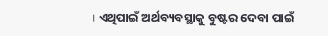। ଏଥିପାଇଁ ଅର୍ଥବ୍ୟବସ୍ଥାକୁ ବୁଷ୍ଟର ଦେବା ପାଇଁ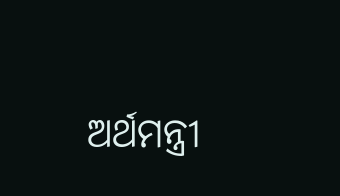ଅର୍ଥମନ୍ତ୍ରୀ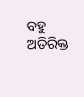ବହୁ ଅତିରିକ୍ତ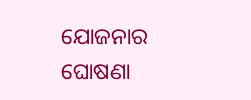ଯୋଜନାର ଘୋଷଣା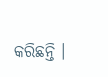କରିଛନ୍ତି ।